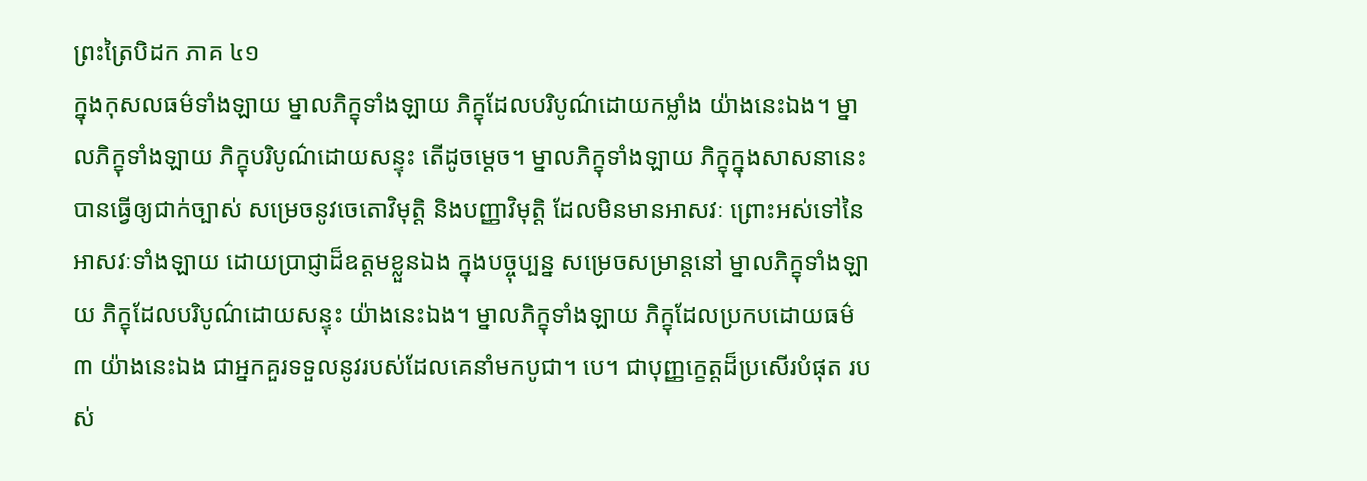ព្រះត្រៃបិដក ភាគ ៤១
ក្នុងកុសលធម៌ទាំងឡាយ ម្នាលភិក្ខុទាំងឡាយ ភិក្ខុដែលបរិបូណ៌ដោយកម្លាំង យ៉ាងនេះឯង។ ម្នាលភិក្ខុទាំងឡាយ ភិក្ខុបរិបូណ៌ដោយសន្ទុះ តើដូចម្ដេច។ ម្នាលភិក្ខុទាំងឡាយ ភិក្ខុក្នុងសាសនានេះ បានធ្វើឲ្យជាក់ច្បាស់ សម្រេចនូវចេតោវិមុត្តិ និងបញ្ញាវិមុត្តិ ដែលមិនមានអាសវៈ ព្រោះអស់ទៅនៃអាសវៈទាំងឡាយ ដោយប្រាជ្ញាដ៏ឧត្តមខ្លួនឯង ក្នុងបច្ចុប្បន្ន សម្រេចសម្រាន្តនៅ ម្នាលភិក្ខុទាំងឡាយ ភិក្ខុដែលបរិបូណ៌ដោយសន្ទុះ យ៉ាងនេះឯង។ ម្នាលភិក្ខុទាំងឡាយ ភិក្ខុដែលប្រកបដោយធម៌ ៣ យ៉ាងនេះឯង ជាអ្នកគួរទទួលនូវរបស់ដែលគេនាំមកបូជា។ បេ។ ជាបុញ្ញក្ខេត្តដ៏ប្រសើរបំផុត របស់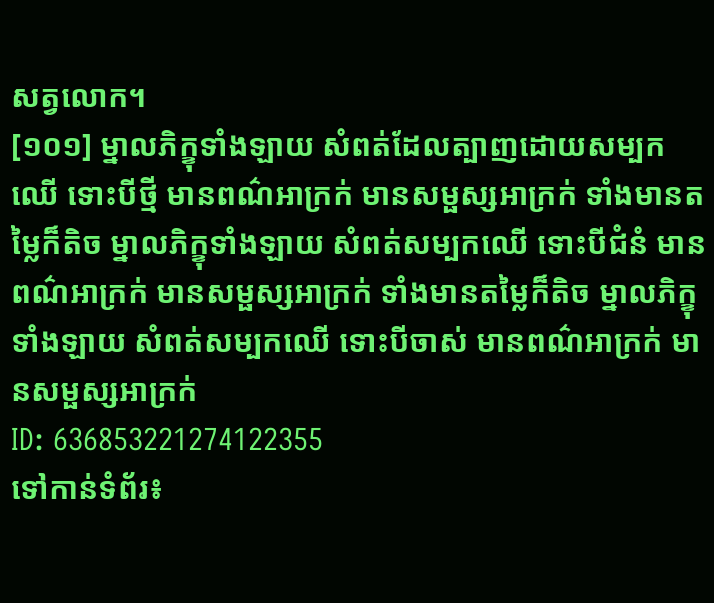សត្វលោក។
[១០១] ម្នាលភិក្ខុទាំងឡាយ សំពត់ដែលត្បាញដោយសម្បកឈើ ទោះបីថ្មី មានពណ៌អាក្រក់ មានសម្ផស្សអាក្រក់ ទាំងមានតម្លៃក៏តិច ម្នាលភិក្ខុទាំងឡាយ សំពត់សម្បកឈើ ទោះបីជំនំ មានពណ៌អាក្រក់ មានសម្ផស្សអាក្រក់ ទាំងមានតម្លៃក៏តិច ម្នាលភិក្ខុទាំងឡាយ សំពត់សម្បកឈើ ទោះបីចាស់ មានពណ៌អាក្រក់ មានសម្ផស្សអាក្រក់
ID: 636853221274122355
ទៅកាន់ទំព័រ៖